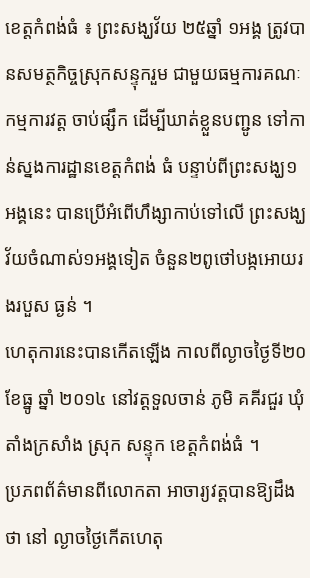ខេត្តកំពង់ធំ ៖ ព្រះសង្ឃវ័យ ២៥ឆ្នាំ ១អង្គ ត្រូវបានសមត្ថកិច្ចស្រុកសន្ទុករួម ជាមួយធម្មការគណៈកម្មការវត្ត ចាប់ផ្សឹក ដើម្បីឃាត់ខ្លួនបញ្ជូន ទៅកាន់ស្នងការដ្ឋានខេត្តកំពង់ ធំ បន្ទាប់ពីព្រះសង្ឃ១អង្គនេះ បានប្រើអំពើហឹង្សាកាប់ទៅលើ ព្រះសង្ឃវ័យចំណាស់១អង្គទៀត ចំនួន២ពូថៅបង្កអោយរងរបួស ធ្ងន់ ។
ហេតុការនេះបានកើតឡើង កាលពីល្ងាចថ្ងៃទី២០ ខែធ្នូ ឆ្នាំ ២០១៤ នៅវត្តទួលចាន់ ភូមិ គគីរជួរ ឃុំតាំងក្រសាំង ស្រុក សន្ទុក ខេត្តកំពង់ធំ ។
ប្រភពព័ត៌មានពីលោកតា អាចារ្យវត្តបានឱ្យដឹងថា នៅ ល្ងាចថ្ងៃកើតហេតុ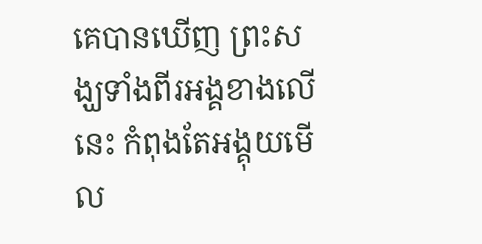គេបានឃើញ ព្រះសង្ឃទាំងពីរអង្គខាងលើនេះ កំពុងតែអង្គុយមើល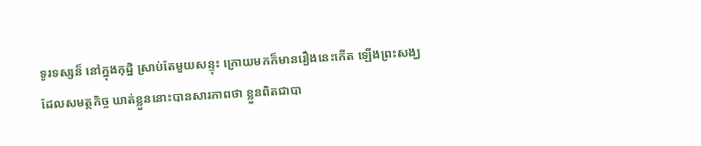ទូរទស្សន៏ នៅក្នុងកុដ្ឋិ ស្រាប់តែមួយសន្ទុះ ក្រោយមកក៏មានរឿងនេះកើត ឡើងព្រះសង្ឃដែលសមត្ថកិច្ច ឃាត់ខ្លួននោះបានសារភាពថា ខ្លួនពិតជាបា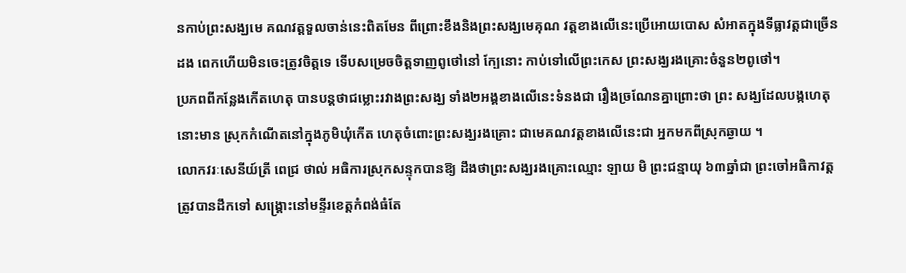នកាប់ព្រះសង្ឃមេ គណវត្តទួលចាន់នេះពិតមែន ពីព្រោះខឹងនិងព្រះសង្ឃមេគុណ វត្តខាងលើនេះប្រើអោយបោស សំអាតក្នុងទីធ្លាវត្តជាច្រើនដង ពេកហើយមិនចេះត្រូវចិត្តទេ ទើបសម្រេចចិត្តទាញពូថៅនៅ ក្បែនោះ កាប់ទៅលើព្រះកេស ព្រះសង្ឃរងគ្រោះចំនួន២ពូថៅ។
ប្រភពពីកន្លែងកើតហេតុ បានបន្តថាជម្លោះរវាងព្រះសង្ឃ ទាំង២អង្គខាងលើនេះទំនងជា រឿងច្រណែនគ្នាព្រោះថា ព្រះ សង្ឃដែលបង្កហេតុនោះមាន ស្រុកកំណើតនៅក្នុងភូមិឃុំកើត ហេតុចំពោះព្រះសង្ឃរងគ្រោះ ជាមេគណវត្តខាងលើនេះជា អ្នកមកពីស្រុកឆ្ងាយ ។
លោកវរៈសេនីយ៍ត្រី ពេជ្រ ថាល់ អធិការស្រុកសន្ទុកបានឱ្យ ដឹងថាព្រះសង្ឃរងគ្រោះឈ្មោះ ឡាយ មិ ព្រះជន្មាយុ ៦៣ឆ្នាំជា ព្រះចៅអធិកាវត្តត្រូវបានដឹកទៅ សង្គ្រោះនៅមន្ទីរខេត្តកំពង់ធំតែ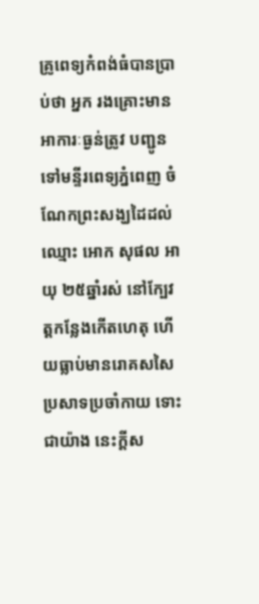គ្រូពេទ្យកំពង់ធំបានប្រាប់ថា អ្នក រងគ្រោះមានអាការៈធ្ងន់ត្រូវ បញ្ជូនទៅមន្ទីរពេទ្យភ្នំពេញ ចំណែកព្រះសង្ឃដៃដល់ឈ្មោះ អោក សុផល អាយុ ២៥ឆ្នាំរស់ នៅក្បែវត្តកន្លែងកើតហេតុ ហើយធ្លាប់មានរោគសសៃប្រសាទប្រចាំកាយ ទោះជាយ៉ាង នេះក្តីស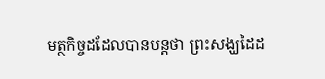មត្ថកិច្ចដដែលបានបន្តថា ព្រះសង្ឃដៃដ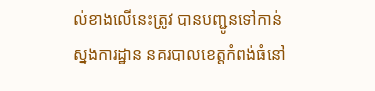ល់ខាងលើនេះត្រូវ បានបញ្ជូនទៅកាន់ស្នងការដ្ឋាន នគរបាលខេត្តកំពង់ធំនៅ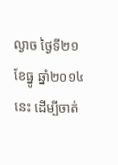ល្ងាច ថ្ងៃទី២១ ខែធ្នូ ឆ្នាំ២០១៤នេះ ដើម្បីចាត់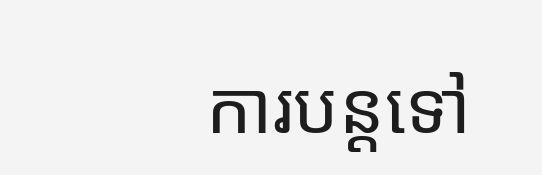ការបន្តទៅ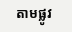តាមផ្លូវ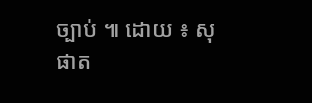ច្បាប់ ៕ ដោយ ៖ សុផាត